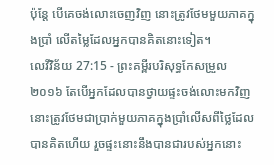ប៉ុន្តែ បើគេចង់លោះចេញវិញ នោះត្រូវថែមមួយភាគក្នុងប្រាំ លើតម្លៃដែលអ្នកបានគិតនោះទៀត។
លេវីវិន័យ 27:15 - ព្រះគម្ពីរបរិសុទ្ធកែសម្រួល ២០១៦ តែបើអ្នកដែលបានថ្វាយផ្ទះចង់លោះមកវិញ នោះត្រូវថែមជាប្រាក់មួយភាគក្នុងប្រាំលើសពីថ្លៃដែលបានគិតហើយ រួចផ្ទះនោះនឹងបានជារបស់អ្នកនោះ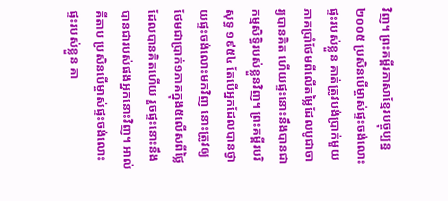វិញ។ ព្រះគម្ពីរភាសាខ្មែរបច្ចុប្បន្ន ២០០៥ ប្រសិនបើម្ចាស់ផ្ទះចង់លោះផ្ទះរបស់ខ្លួន គាត់ត្រូវបង់ប្រាក់មួយភាគប្រាំថែមពីលើតម្លៃដែលបូជាចារ្យបានគិត ហើយផ្ទះនោះនឹងបានជាកម្មសិទ្ធិរបស់ខ្លួនវិញ។ ព្រះគម្ពីរបរិសុទ្ធ ១៩៥៤ តែបើអ្នកដែលបានថ្វាយផ្ទះចង់លោះមកវិញ នោះត្រូវឲ្យថែមជាប្រាក់១ភាគក្នុង៥លើសពីថ្លៃដែលបានគិតហើយ រួចផ្ទះនោះនឹងបានជារបស់ផងអ្នកនោះវិញ។ អាល់គីតាប ប្រសិនបើម្ចាស់ផ្ទះចង់លោះផ្ទះរបស់ខ្លួន គា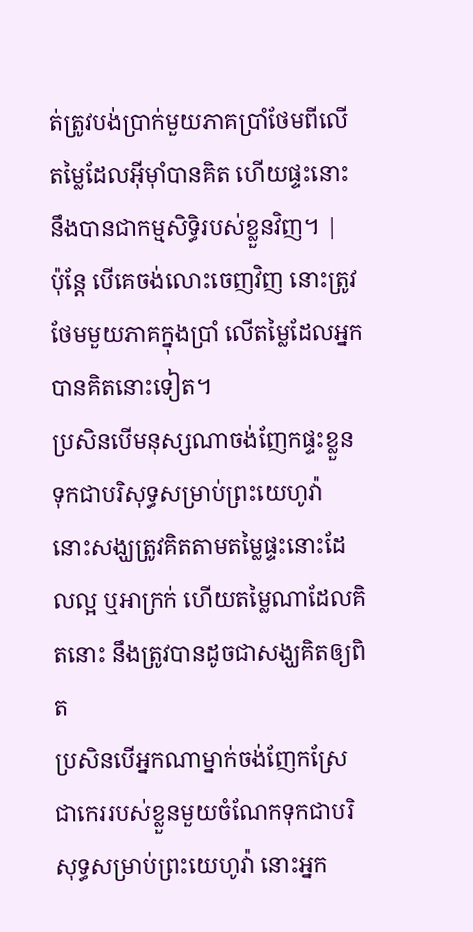ត់ត្រូវបង់ប្រាក់មួយភាគប្រាំថែមពីលើតម្លៃដែលអ៊ីមុាំបានគិត ហើយផ្ទះនោះនឹងបានជាកម្មសិទ្ធិរបស់ខ្លួនវិញ។ |
ប៉ុន្តែ បើគេចង់លោះចេញវិញ នោះត្រូវថែមមួយភាគក្នុងប្រាំ លើតម្លៃដែលអ្នកបានគិតនោះទៀត។
ប្រសិនបើមនុស្សណាចង់ញែកផ្ទះខ្លួន ទុកជាបរិសុទ្ធសម្រាប់ព្រះយេហូវ៉ា នោះសង្ឃត្រូវគិតតាមតម្លៃផ្ទះនោះដែលល្អ ឬអាក្រក់ ហើយតម្លៃណាដែលគិតនោះ នឹងត្រូវបានដូចជាសង្ឃគិតឲ្យពិត
ប្រសិនបើអ្នកណាម្នាក់ចង់ញែកស្រែ ជាកេររបស់ខ្លួនមួយចំណែកទុកជាបរិសុទ្ធសម្រាប់ព្រះយេហូវ៉ា នោះអ្នក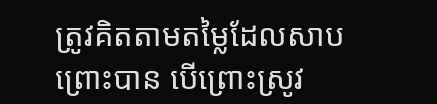ត្រូវគិតតាមតម្លៃដែលសាបព្រោះបាន បើព្រោះស្រូវ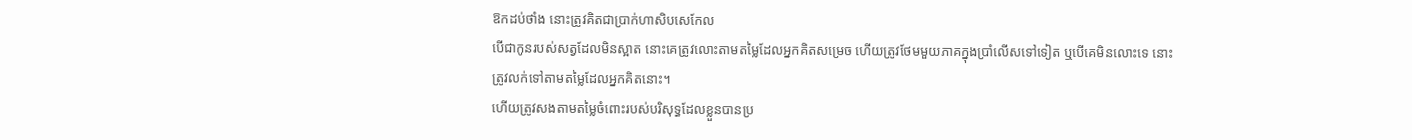ឱកដប់ថាំង នោះត្រូវគិតជាប្រាក់ហាសិបសេកែល
បើជាកូនរបស់សត្វដែលមិនស្អាត នោះគេត្រូវលោះតាមតម្លៃដែលអ្នកគិតសម្រេច ហើយត្រូវថែមមួយភាគក្នុងប្រាំលើសទៅទៀត ឬបើគេមិនលោះទេ នោះត្រូវលក់ទៅតាមតម្លៃដែលអ្នកគិតនោះ។
ហើយត្រូវសងតាមតម្លៃចំពោះរបស់បរិសុទ្ធដែលខ្លួនបានប្រ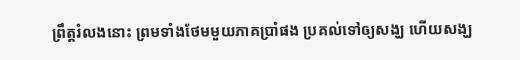ព្រឹត្តរំលងនោះ ព្រមទាំងថែមមួយភាគប្រាំផង ប្រគល់ទៅឲ្យសង្ឃ ហើយសង្ឃ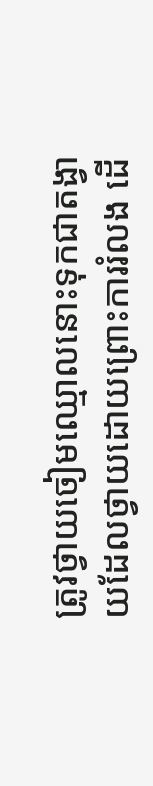ត្រូវថ្វាយចៀមឈ្មោលនោះទុកជាតង្វាយដែលថ្វាយដោយព្រោះការរំលង ដើ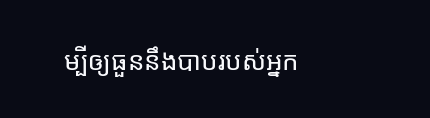ម្បីឲ្យធួននឹងបាបរបស់អ្នក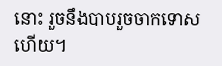នោះ រួចនឹងបាបរួចចាកទោសហើយ។